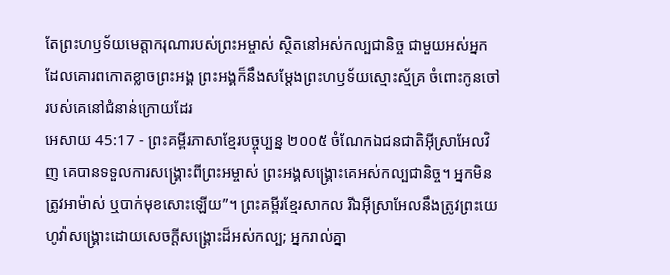តែព្រះហឫទ័យមេត្តាករុណារបស់ព្រះអម្ចាស់ ស្ថិតនៅអស់កល្បជានិច្ច ជាមួយអស់អ្នកដែលគោរពកោតខ្លាចព្រះអង្គ ព្រះអង្គក៏នឹងសម្តែងព្រះហឫទ័យស្មោះស្ម័គ្រ ចំពោះកូនចៅរបស់គេនៅជំនាន់ក្រោយដែរ
អេសាយ 45:17 - ព្រះគម្ពីរភាសាខ្មែរបច្ចុប្បន្ន ២០០៥ ចំណែកឯជនជាតិអ៊ីស្រាអែលវិញ គេបានទទួលការសង្គ្រោះពីព្រះអម្ចាស់ ព្រះអង្គសង្គ្រោះគេអស់កល្បជានិច្ច។ អ្នកមិនត្រូវអាម៉ាស់ ឬបាក់មុខសោះឡើយ”។ ព្រះគម្ពីរខ្មែរសាកល រីឯអ៊ីស្រាអែលនឹងត្រូវព្រះយេហូវ៉ាសង្គ្រោះដោយសេចក្ដីសង្គ្រោះដ៏អស់កល្ប; អ្នករាល់គ្នា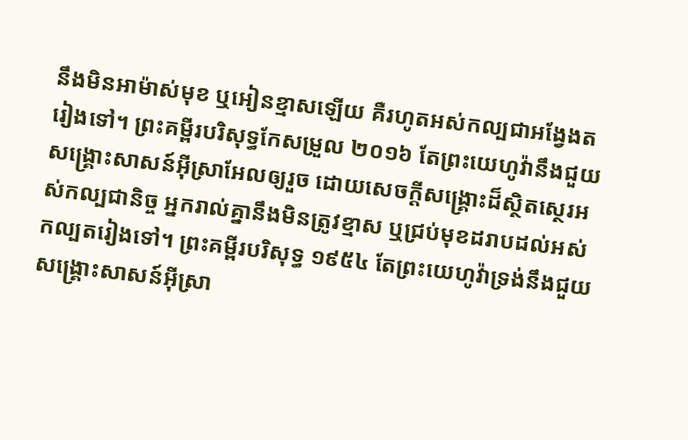នឹងមិនអាម៉ាស់មុខ ឬអៀនខ្មាសឡើយ គឺរហូតអស់កល្បជាអង្វែងតរៀងទៅ។ ព្រះគម្ពីរបរិសុទ្ធកែសម្រួល ២០១៦ តែព្រះយេហូវ៉ានឹងជួយសង្គ្រោះសាសន៍អ៊ីស្រាអែលឲ្យរួច ដោយសេចក្ដីសង្គ្រោះដ៏ស្ថិតស្ថេរអស់កល្បជានិច្ច អ្នករាល់គ្នានឹងមិនត្រូវខ្មាស ឬជ្រប់មុខដរាបដល់អស់កល្បតរៀងទៅ។ ព្រះគម្ពីរបរិសុទ្ធ ១៩៥៤ តែព្រះយេហូវ៉ាទ្រង់នឹងជួយសង្គ្រោះសាសន៍អ៊ីស្រា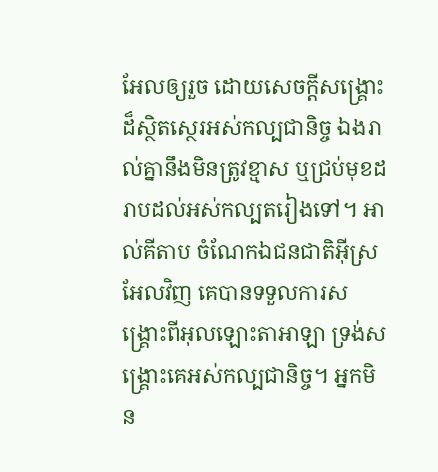អែលឲ្យរួច ដោយសេចក្ដីសង្គ្រោះដ៏ស្ថិតស្ថេរអស់កល្បជានិច្ច ឯងរាល់គ្នានឹងមិនត្រូវខ្មាស ឬជ្រប់មុខដរាបដល់អស់កល្បតរៀងទៅ។ អាល់គីតាប ចំណែកឯជនជាតិអ៊ីស្រអែលវិញ គេបានទទួលការសង្គ្រោះពីអុលឡោះតាអាឡា ទ្រង់សង្គ្រោះគេអស់កល្បជានិច្ច។ អ្នកមិន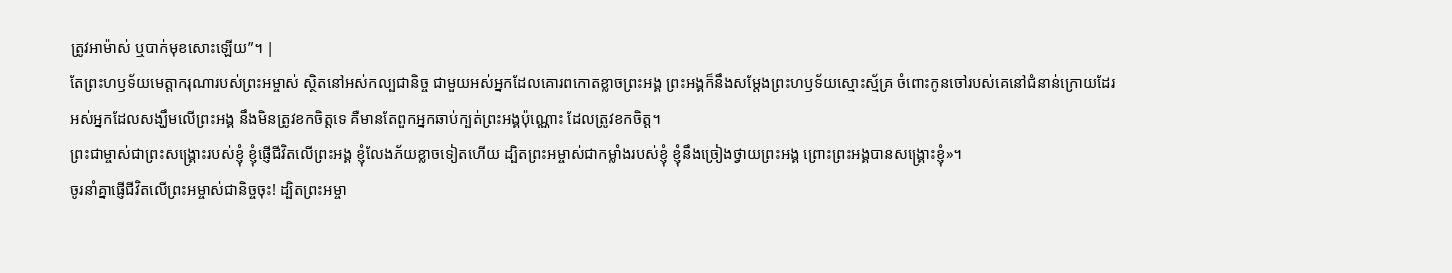ត្រូវអាម៉ាស់ ឬបាក់មុខសោះឡើយ”។ |
តែព្រះហឫទ័យមេត្តាករុណារបស់ព្រះអម្ចាស់ ស្ថិតនៅអស់កល្បជានិច្ច ជាមួយអស់អ្នកដែលគោរពកោតខ្លាចព្រះអង្គ ព្រះអង្គក៏នឹងសម្តែងព្រះហឫទ័យស្មោះស្ម័គ្រ ចំពោះកូនចៅរបស់គេនៅជំនាន់ក្រោយដែរ
អស់អ្នកដែលសង្ឃឹមលើព្រះអង្គ នឹងមិនត្រូវខកចិត្តទេ គឺមានតែពួកអ្នកឆាប់ក្បត់ព្រះអង្គប៉ុណ្ណោះ ដែលត្រូវខកចិត្ត។
ព្រះជាម្ចាស់ជាព្រះសង្គ្រោះរបស់ខ្ញុំ ខ្ញុំផ្ញើជីវិតលើព្រះអង្គ ខ្ញុំលែងភ័យខ្លាចទៀតហើយ ដ្បិតព្រះអម្ចាស់ជាកម្លាំងរបស់ខ្ញុំ ខ្ញុំនឹងច្រៀងថ្វាយព្រះអង្គ ព្រោះព្រះអង្គបានសង្គ្រោះខ្ញុំ»។
ចូរនាំគ្នាផ្ញើជីវិតលើព្រះអម្ចាស់ជានិច្ចចុះ! ដ្បិតព្រះអម្ចា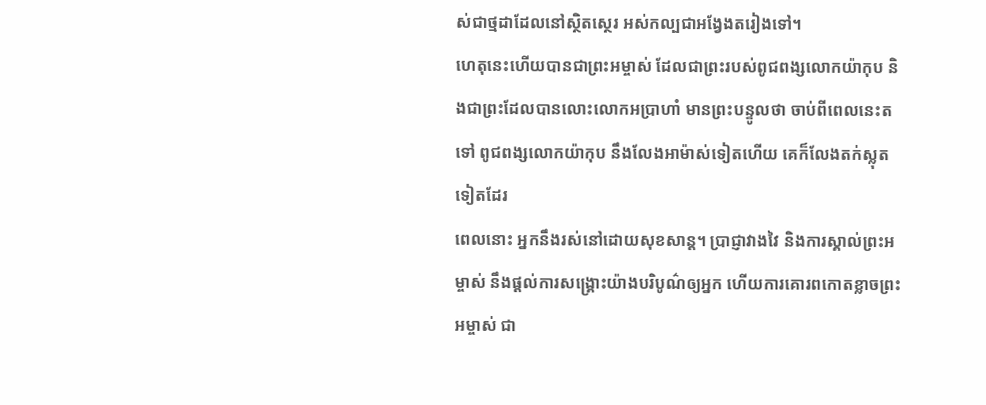ស់ជាថ្មដាដែលនៅស្ថិតស្ថេរ អស់កល្បជាអង្វែងតរៀងទៅ។
ហេតុនេះហើយបានជាព្រះអម្ចាស់ ដែលជាព្រះរបស់ពូជពង្សលោកយ៉ាកុប និងជាព្រះដែលបានលោះលោកអប្រាហាំ មានព្រះបន្ទូលថា ចាប់ពីពេលនេះតទៅ ពូជពង្សលោកយ៉ាកុប នឹងលែងអាម៉ាស់ទៀតហើយ គេក៏លែងតក់ស្លុតទៀតដែរ
ពេលនោះ អ្នកនឹងរស់នៅដោយសុខសាន្ត។ ប្រាជ្ញាវាងវៃ និងការស្គាល់ព្រះអម្ចាស់ នឹងផ្ដល់ការសង្គ្រោះយ៉ាងបរិបូណ៌ឲ្យអ្នក ហើយការគោរពកោតខ្លាចព្រះអម្ចាស់ ជា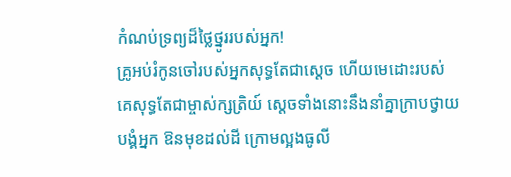កំណប់ទ្រព្យដ៏ថ្លៃថ្នូររបស់អ្នក!
គ្រូអប់រំកូនចៅរបស់អ្នកសុទ្ធតែជាស្ដេច ហើយមេដោះរបស់គេសុទ្ធតែជាម្ចាស់ក្សត្រិយ៍ ស្ដេចទាំងនោះនឹងនាំគ្នាក្រាបថ្វាយបង្គំអ្នក ឱនមុខដល់ដី ក្រោមល្អងធូលី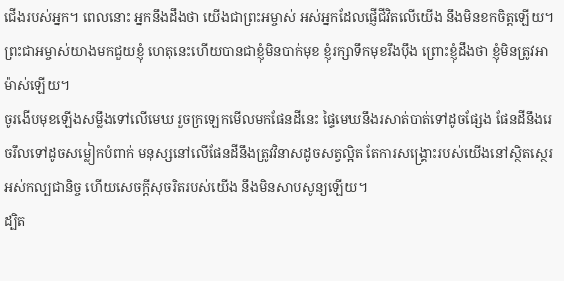ជើងរបស់អ្នក។ ពេលនោះ អ្នកនឹងដឹងថា យើងជាព្រះអម្ចាស់ អស់អ្នកដែលផ្ញើជីវិតលើយើង នឹងមិនខកចិត្តឡើយ។
ព្រះជាអម្ចាស់យាងមកជួយខ្ញុំ ហេតុនេះហើយបានជាខ្ញុំមិនបាក់មុខ ខ្ញុំរក្សាទឹកមុខរឹងប៉ឹង ព្រោះខ្ញុំដឹងថា ខ្ញុំមិនត្រូវអាម៉ាស់ឡើយ។
ចូរងើបមុខឡើងសម្លឹងទៅលើមេឃ រួចក្រឡេកមើលមកផែនដីនេះ ផ្ទៃមេឃនឹងរសាត់បាត់ទៅដូចផ្សែង ផែនដីនឹងរេចរឹលទៅដូចសម្លៀកបំពាក់ មនុស្សនៅលើផែនដីនឹងត្រូវវិនាសដូចសត្វល្អិត តែការសង្គ្រោះរបស់យើងនៅស្ថិតស្ថេរ អស់កល្បជានិច្ច ហើយសេចក្ដីសុចរិតរបស់យើង នឹងមិនសាបសូន្យឡើយ។
ដ្បិត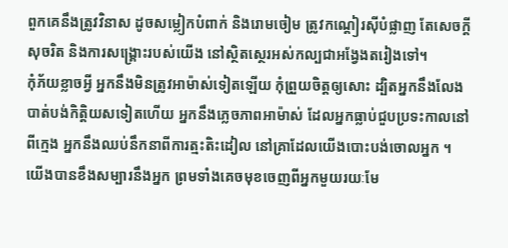ពួកគេនឹងត្រូវវិនាស ដូចសម្លៀកបំពាក់ និងរោមចៀម ត្រូវកណ្ដៀរស៊ីបំផ្លាញ តែសេចក្ដីសុចរិត និងការសង្គ្រោះរបស់យើង នៅស្ថិតស្ថេរអស់កល្បជាអង្វែងតរៀងទៅ។
កុំភ័យខ្លាចអ្វី អ្នកនឹងមិនត្រូវអាម៉ាស់ទៀតឡើយ កុំព្រួយចិត្តឲ្យសោះ ដ្បិតអ្នកនឹងលែងបាត់បង់កិត្តិយសទៀតហើយ អ្នកនឹងភ្លេចភាពអាម៉ាស់ ដែលអ្នកធ្លាប់ជួបប្រទះកាលនៅពីក្មេង អ្នកនឹងឈប់នឹកនាពីការត្មះតិះដៀល នៅគ្រាដែលយើងបោះបង់ចោលអ្នក ។
យើងបានខឹងសម្បារនឹងអ្នក ព្រមទាំងគេចមុខចេញពីអ្នកមួយរយៈមែ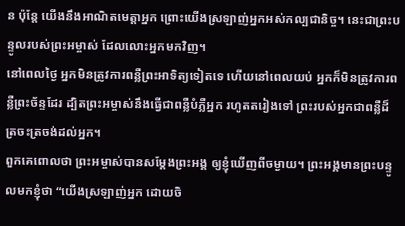ន ប៉ុន្តែ យើងនឹងអាណិតមេត្តាអ្នក ព្រោះយើងស្រឡាញ់អ្នកអស់កល្បជានិច្ច។ នេះជាព្រះបន្ទូលរបស់ព្រះអម្ចាស់ ដែលលោះអ្នកមកវិញ។
នៅពេលថ្ងៃ អ្នកមិនត្រូវការពន្លឺព្រះអាទិត្យទៀតទេ ហើយនៅពេលយប់ អ្នកក៏មិនត្រូវការពន្លឺព្រះច័ន្ទដែរ ដ្បិតព្រះអម្ចាស់នឹងធ្វើជាពន្លឺបំភ្លឺអ្នក រហូតតរៀងទៅ ព្រះរបស់អ្នកជាពន្លឺដ៏ត្រចះត្រចង់ដល់អ្នក។
ពួកគេពោលថា ព្រះអម្ចាស់បានសម្តែងព្រះអង្គ ឲ្យខ្ញុំឃើញពីចម្ងាយ។ ព្រះអង្គមានព្រះបន្ទូលមកខ្ញុំថា “យើងស្រឡាញ់អ្នក ដោយចិ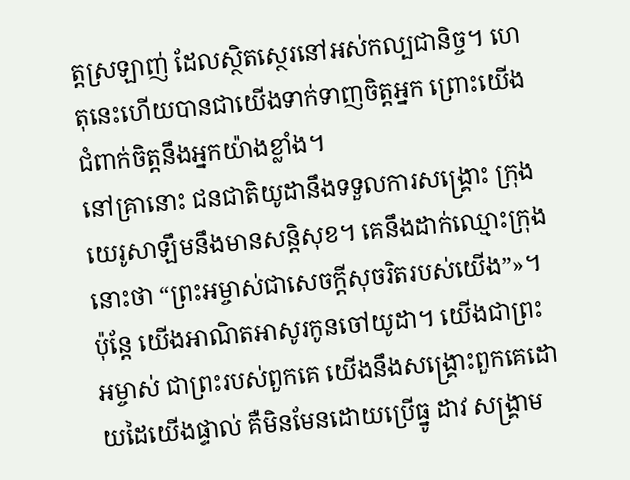ត្តស្រឡាញ់ ដែលស្ថិតស្ថេរនៅអស់កល្បជានិច្ច។ ហេតុនេះហើយបានជាយើងទាក់ទាញចិត្តអ្នក ព្រោះយើងជំពាក់ចិត្តនឹងអ្នកយ៉ាងខ្លាំង។
នៅគ្រានោះ ជនជាតិយូដានឹងទទួលការសង្គ្រោះ ក្រុងយេរូសាឡឹមនឹងមានសន្តិសុខ។ គេនឹងដាក់ឈ្មោះក្រុងនោះថា “ព្រះអម្ចាស់ជាសេចក្ដីសុចរិតរបស់យើង”»។
ប៉ុន្តែ យើងអាណិតអាសូរកូនចៅយូដា។ យើងជាព្រះអម្ចាស់ ជាព្រះរបស់ពួកគេ យើងនឹងសង្គ្រោះពួកគេដោយដៃយើងផ្ទាល់ គឺមិនមែនដោយប្រើធ្នូ ដាវ សង្គ្រាម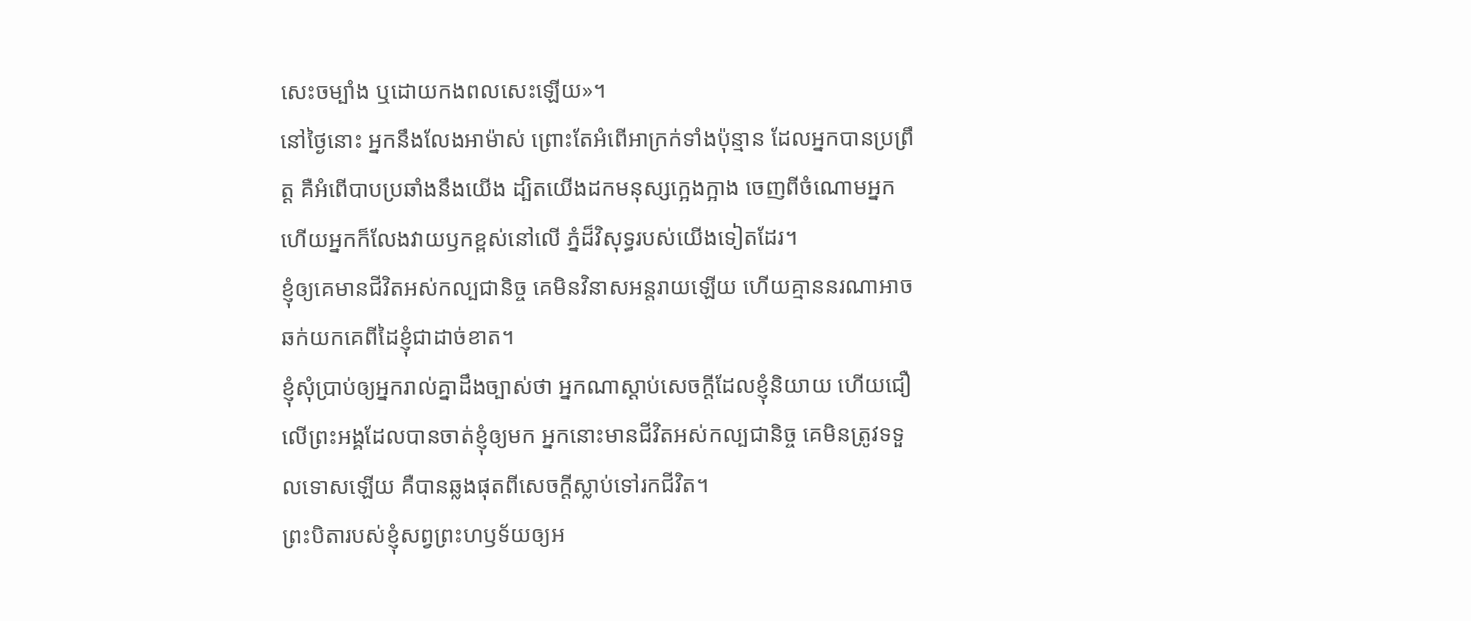សេះចម្បាំង ឬដោយកងពលសេះឡើយ»។
នៅថ្ងៃនោះ អ្នកនឹងលែងអាម៉ាស់ ព្រោះតែអំពើអាក្រក់ទាំងប៉ុន្មាន ដែលអ្នកបានប្រព្រឹត្ត គឺអំពើបាបប្រឆាំងនឹងយើង ដ្បិតយើងដកមនុស្សក្អេងក្អាង ចេញពីចំណោមអ្នក ហើយអ្នកក៏លែងវាយឫកខ្ពស់នៅលើ ភ្នំដ៏វិសុទ្ធរបស់យើងទៀតដែរ។
ខ្ញុំឲ្យគេមានជីវិតអស់កល្បជានិច្ច គេមិនវិនាសអន្តរាយឡើយ ហើយគ្មាននរណាអាចឆក់យកគេពីដៃខ្ញុំជាដាច់ខាត។
ខ្ញុំសុំប្រាប់ឲ្យអ្នករាល់គ្នាដឹងច្បាស់ថា អ្នកណាស្ដាប់សេចក្ដីដែលខ្ញុំនិយាយ ហើយជឿលើព្រះអង្គដែលបានចាត់ខ្ញុំឲ្យមក អ្នកនោះមានជីវិតអស់កល្បជានិច្ច គេមិនត្រូវទទួលទោសឡើយ គឺបានឆ្លងផុតពីសេចក្ដីស្លាប់ទៅរកជីវិត។
ព្រះបិតារបស់ខ្ញុំសព្វព្រះហឫទ័យឲ្យអ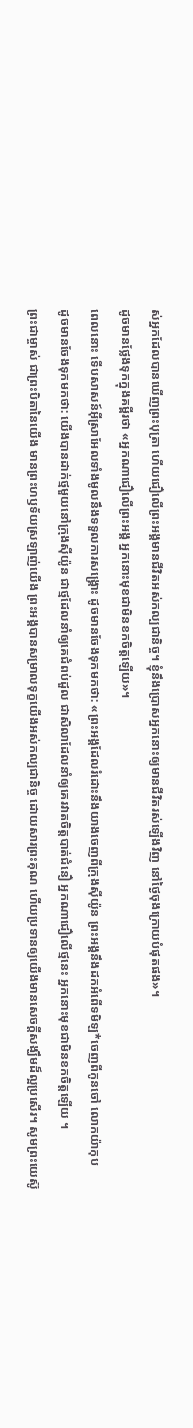ស់អ្នកដែលបានឃើញព្រះបុត្រា ហើយជឿលើព្រះអង្គមានជីវិតអស់កល្បជានិច្ច។ ខ្ញុំនឹងប្រោសអ្នកនោះឲ្យមានជីវិតរស់ឡើងវិញ នៅថ្ងៃចុងក្រោយបំផុតផង»។
ដូចមានថ្លែងទុកក្នុងគម្ពីរថា «អ្នកណាជឿលើព្រះអង្គ អ្នកនោះមុខជាមិនខកចិត្តឡើយ»។
ពេលនោះ ទើបសាសន៍អ៊ីស្រាអែលទាំងមូលនឹងទទួលការសង្គ្រោះ ដូចមានចែងទុកមកថា: «ព្រះអង្គដែលរំដោះនឹងយាងចេញពីក្រុងស៊ីយ៉ូន ព្រះអង្គនឹងដកអំពើទមិឡ*ចេញពីកូនចៅ លោកយ៉ាកុប
ដូចមានចែងទុកមកថា: យើងបានដាក់ថ្មមួយនៅក្រុងស៊ីយ៉ូន ជាថ្មដែលនាំឲ្យគេជំពប់ដួល ជាសិលាដែលនាំឲ្យគេរវាតចិត្តបាត់ជំនឿ អ្នកណាជឿលើថ្មនេះ អ្នកនោះមុខជាមិនខកចិត្តឡើយ ។
ព្រះជាម្ចាស់ ជាព្រះបិតានៃយើង មានព្រះហឫទ័យស្រឡាញ់យើង ព្រះអង្គបានសម្រាលទុក្ខយើងអស់កល្បជានិច្ច ដោយសារព្រះគុណ ហើយប្រទានឲ្យយើងមានសេចក្ដីសង្ឃឹមដ៏ល្អប្រសើរ។ សូមព្រះយេស៊ូ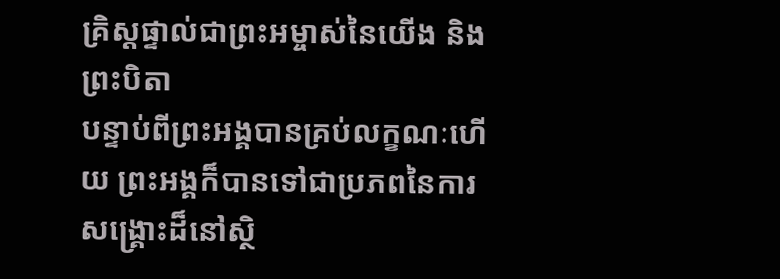គ្រិស្តផ្ទាល់ជាព្រះអម្ចាស់នៃយើង និងព្រះបិតា
បន្ទាប់ពីព្រះអង្គបានគ្រប់លក្ខណៈហើយ ព្រះអង្គក៏បានទៅជាប្រភពនៃការសង្គ្រោះដ៏នៅស្ថិ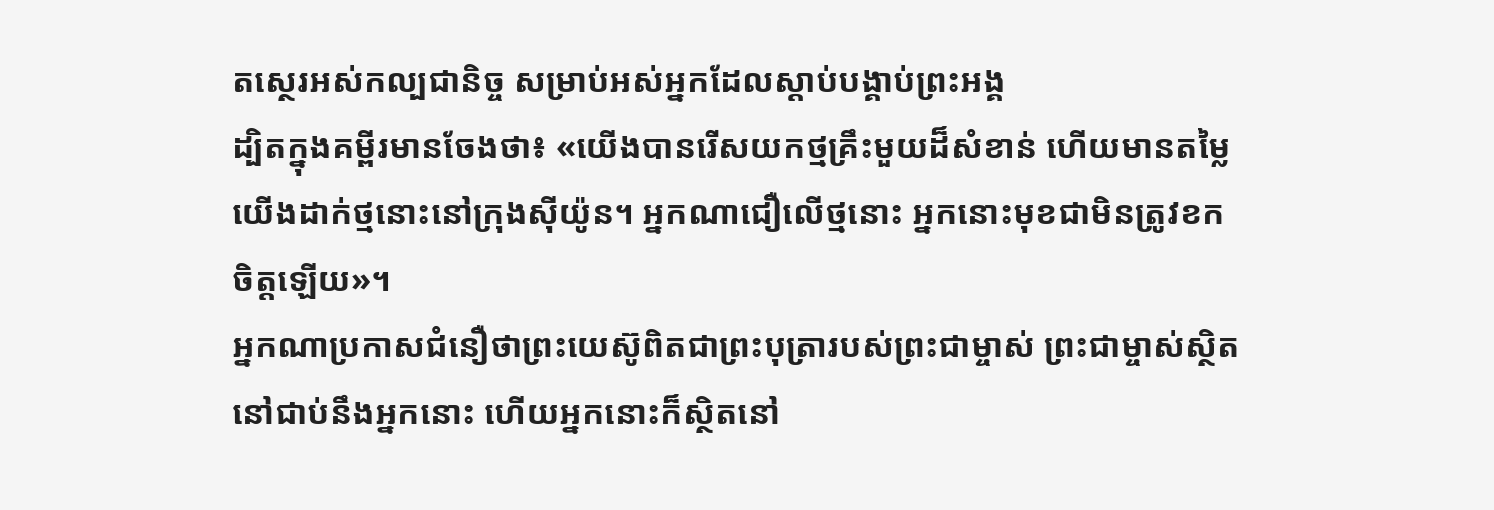តស្ថេរអស់កល្បជានិច្ច សម្រាប់អស់អ្នកដែលស្ដាប់បង្គាប់ព្រះអង្គ
ដ្បិតក្នុងគម្ពីរមានចែងថា៖ «យើងបានរើសយកថ្មគ្រឹះមួយដ៏សំខាន់ ហើយមានតម្លៃ យើងដាក់ថ្មនោះនៅក្រុងស៊ីយ៉ូន។ អ្នកណាជឿលើថ្មនោះ អ្នកនោះមុខជាមិនត្រូវខកចិត្តឡើយ»។
អ្នកណាប្រកាសជំនឿថាព្រះយេស៊ូពិតជាព្រះបុត្រារបស់ព្រះជាម្ចាស់ ព្រះជាម្ចាស់ស្ថិតនៅជាប់នឹងអ្នកនោះ ហើយអ្នកនោះក៏ស្ថិតនៅ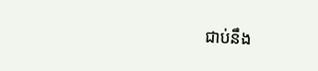ជាប់នឹង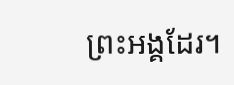ព្រះអង្គដែរ។